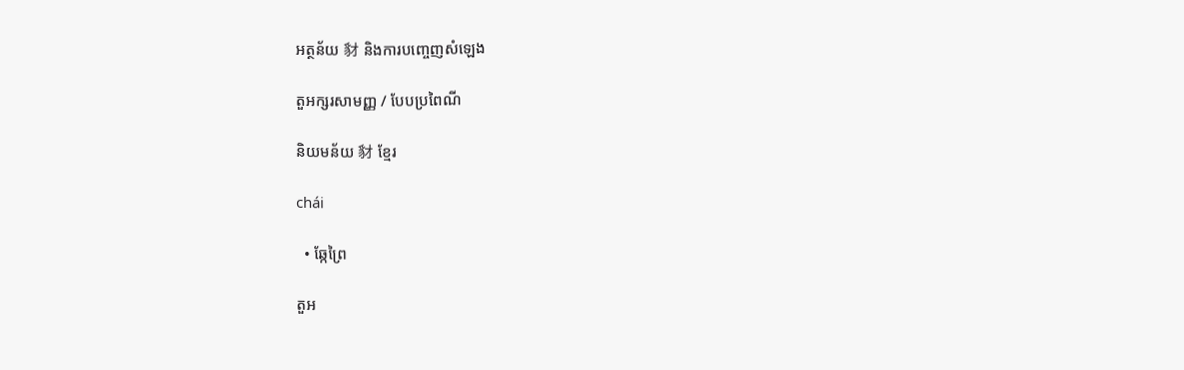អត្ថន័យ 豺 និងការបញ្ចេញសំឡេង

តួអក្សរសាមញ្ញ / បែបប្រពៃណី

និយមន័យ 豺 ខ្មែរ

chái

  • ឆ្កែព្រៃ

តួអ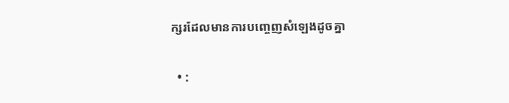ក្សរដែលមានការបញ្ចេញសំឡេងដូចគ្នា

  • :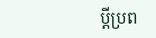ប្តីប្រព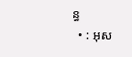ន្ធ
  • : អុស